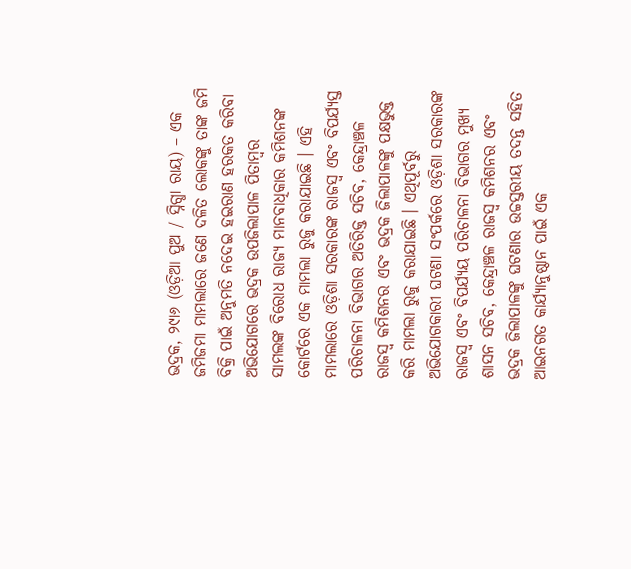ଭଦ୍ରକ, ୨୯ା୬ (ଓଡ଼ିଆ ପୁଅ / ସ୍ନିଗ୍ଧା ରାୟ) – ଏକ ଜମିଜମା ମାମଲାରେ ଜଣେ ଦଳିତ ଲୋକଙ୍କୁ ତାଙ୍କ ଜମି ବିକ୍ରି ପାଇଁ ଅନୁମତି ନଦେଇ ହଇରାଣ ହରକତ କରିବା ଅଭିଯୋଗରେ ଭଦ୍ରକ ଉପଜିଲାପାଳ ପିତାମ୍ବର ସାମଲଙ୍କ ବିରୋଧ ରାଜ୍ୟ ମାନବାଧିକାର କମିଶନଙ୍କ କୋର୍ଟରେ ଏକ ମାମଲା ରୁଜୁ କରାଯାଇଛି । ଏହି ମାମଲାରେ ଓଡ଼ିଶା ସରକାରଙ୍କ ରାଜସ୍ୱ ଏବଂ ବିପର୍ଯ୍ୟସ୍ତ ପରିଚାଳନା ବିଭାଗର ଅତିରିକ୍ତ ସଚିବ, କେନ୍ଦ୍ରାଞ୍ଚଳ ରାଜସ୍ୱ କମିଶନର ଏବଂ ଭଦ୍ରକ ଜିଲାପାଳଙ୍କୁ ପକ୍ଷଭୁକ୍ତ କରି ମାମଲା ରୁଜୁ କରାଯାଇଛି । ଏଥିପୂର୍ବରୁ ଅଭିଯୋଗକାରୀ ଘଟଣା ସଂପର୍କରେ ଓଡ଼ିଶା ସରକାରଙ୍କ ରାଜସ୍ୱ ଏବଂ ବିପର୍ଯ୍ୟୟ ପରିଚାଳନା ବିଭାଗର ମୁଖ୍ୟ ଶାସନ ସଚିବ, କେନ୍ଦ୍ରାଞ୍ଚଳ ରାଜସ୍ୱ କମିଶନର ଏବଂ ଭଦ୍ରକ ଜିଲାପାଳଙ୍କୁ ଘଟଣାର ଉଚ୍ଚସ୍ତରୀୟ ତଦନ୍ତ ସହିତ ଆଇନଗତ କାର୍ଯ୍ୟାନୁଷ୍ଠାନ ପାଇଁ ଏକ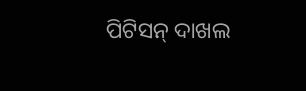ପିଟିସନ୍ ଦାଖଲ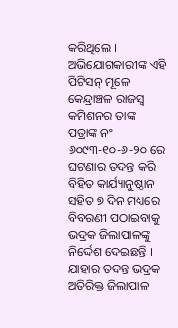କରିଥିଲେ । ଅଭିଯୋଗକାରୀଙ୍କ ଏହି ପିଟିସନ୍ ମୂଳେ କେନ୍ଦ୍ରାଞ୍ଚଳ ରାଜସ୍ୱ କମିଶନର ତାଙ୍କ ପତ୍ରାଙ୍କ ନଂ ୬୦୯୩-୧୦-୬-୨୦ ରେ ଘଟଣାର ତଦନ୍ତ କରି ବିହିତ କାର୍ଯ୍ୟାନୁଷ୍ଠାନ ସହିତ ୭ ଦିନ ମଧ୍ୟରେ ବିବରଣୀ ପଠାଇବାକୁ ଭଦ୍ରକ ଜିଲାପାଳଙ୍କୁ ନିର୍ଦ୍ଦେଶ ଦେଇଛନ୍ତି । ଯାହାର ତଦନ୍ତ ଭଦ୍ରକ ଅତିରିକ୍ତ ଜିଲାପାଳ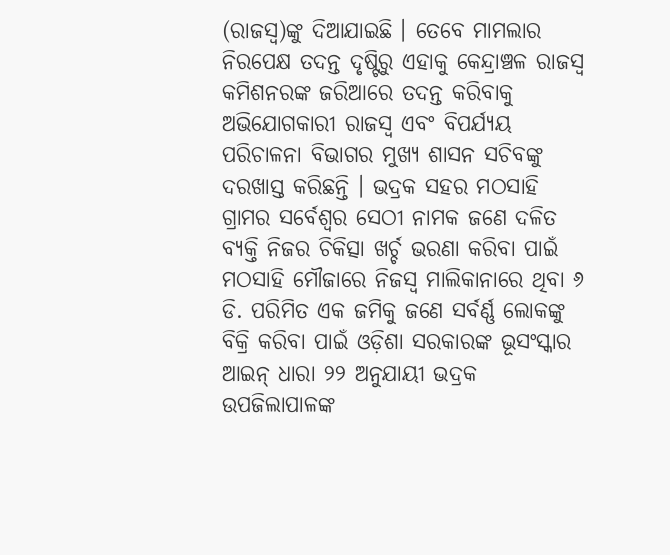(ରାଜସ୍ୱ)ଙ୍କୁ ଦିଆଯାଇଛି । ତେବେ ମାମଲାର ନିରପେକ୍ଷ ତଦନ୍ତ ଦୃଷ୍ଟିରୁ ଏହାକୁ କେନ୍ଦ୍ରାଞ୍ଚଳ ରାଜସ୍ୱ କମିଶନରଙ୍କ ଜରିଆରେ ତଦନ୍ତ କରିବାକୁ ଅଭିଯୋଗକାରୀ ରାଜସ୍ୱ ଏବଂ ବିପର୍ଯ୍ୟୟ ପରିଚାଳନା ବିଭାଗର ମୁଖ୍ୟ ଶାସନ ସଚିବଙ୍କୁ ଦରଖାସ୍ତ କରିଛନ୍ତି । ଭଦ୍ରକ ସହର ମଠସାହି ଗ୍ରାମର ସର୍ବେଶ୍ୱର ସେଠୀ ନାମକ ଜଣେ ଦଳିତ ବ୍ୟକ୍ତି ନିଜର ଚିକିତ୍ସା ଖର୍ଚ୍ଚ ଭରଣା କରିବା ପାଇଁ ମଠସାହି ମୌଜାରେ ନିଜସ୍ୱ ମାଲିକାନାରେ ଥିବା ୬ ଡି. ପରିମିତ ଏକ ଜମିକୁ ଜଣେ ସର୍ବର୍ଣ୍ଣ ଲୋକଙ୍କୁ ବିକ୍ରି କରିବା ପାଇଁ ଓଡ଼ିଶା ସରକାରଙ୍କ ଭୂସଂସ୍କାର ଆଇନ୍ ଧାରା ୨୨ ଅନୁଯାୟୀ ଭଦ୍ରକ ଉପଜିଲାପାଳଙ୍କ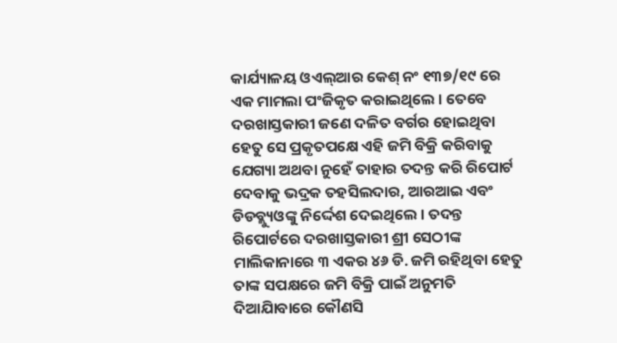କାର୍ଯ୍ୟାଳୟ ଓଏଲ୍ଆର କେଶ୍ ନଂ ୧୩୭/୧୯ ରେ ଏକ ମାମଲା ପଂଜିକୃତ କରାଇଥିଲେ । ତେବେ ଦରଖାସ୍ତକାରୀ ଜଣେ ଦଳିତ ବର୍ଗର ହୋଇଥିବା ହେତୁ ସେ ପ୍ରକୃତପକ୍ଷେ ଏହି ଜମି ବିକ୍ରି କରିବାକୁ ଯେଗ୍ୟା ଅଥବା ନୁହେଁ ତାହାର ତଦନ୍ତ କରି ରିପୋର୍ଟ ଦେବାକୁ ଭଦ୍ରକ ତହସିଲଦାର, ଆରଆଇ ଏବଂ ଡିଡବ୍ଲ୍ୟୁଓଙ୍କୁ ନିର୍ଦ୍ଦେଶ ଦେଇଥିଲେ । ତଦନ୍ତ ରିପୋର୍ଟରେ ଦରଖାସ୍ତକାରୀ ଶ୍ରୀ ସେଠୀଙ୍କ ମାଲିକାନାରେ ୩ ଏକର ୪୬ ଡି. ଜମି ରହିଥିବା ହେତୁ ତାଙ୍କ ସପକ୍ଷରେ ଜମି ବିକ୍ରି ପାଇଁ ଅନୁମତି ଦିଆଯାିବାରେ କୌଣସି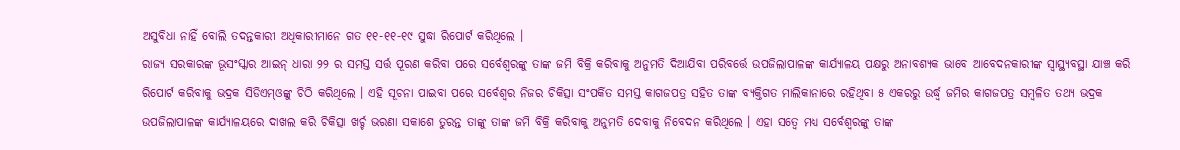ଅସୁବିଧା ନାହିଁ ବୋଲି ତଦନ୍ତକାରୀ ଅଧିକାରୀମାନେ ଗତ ୧୧-୧୧-୧୯ ସୁଦ୍ଧା ରିପୋର୍ଟ କରିଥିଲେ ।
ରାଜ୍ୟ ସରକାରଙ୍କ ଭୂସଂସ୍କାର ଆଇନ୍ ଧାରା ୨୨ ର ସମସ୍ତ ସର୍ତ୍ତ ପୂରଣ କରିବା ପରେ ସର୍ବେଶ୍ୱରଙ୍କୁ ତାଙ୍କ ଜମି ବିକ୍ରି କରିବାକୁ ଅନୁମତି ଦିଆଯିବା ପରିବର୍ତ୍ତେ ଉପଜିଲାପାଳଙ୍କ କାର୍ଯ୍ୟାଳୟ ପକ୍ଷରୁ ଅନାବଶ୍ୟକ ଭାବେ ଆବେଦନକାରୀଙ୍କ ସ୍ୱାସ୍ଥ୍ୟବସ୍ଥା ଯାଞ୍ଚ କରି ରିପୋର୍ଟ କରିବାକୁ ଭଦ୍ରକ ସିଡିଏମ୍ଓଙ୍କୁ ଚିଠି କରିଥିଲେ । ଏହି ସୂଚନା ପାଇବା ପରେ ସର୍ବେଶ୍ୱର ନିଜର ଚିକିତ୍ସା ସଂପର୍କିତ ସମସ୍ତ କାଗଜପତ୍ର ସହିତ ତାଙ୍କ ବ୍ୟକ୍ତିଗତ ମାଲିକାନାରେ ରହିଥିବା ୫ ଏକରରୁ ଉର୍ଦ୍ଧ୍ୱ ଜମିର କାଗଜପତ୍ର ସମ୍ବଳିତ ତଥ୍ୟ ଭଦ୍ରକ ଉପଜିଲାପାଳଙ୍କ କାର୍ଯ୍ୟାଳୟରେ ଦାଖଲ କରି ଚିକିତ୍ସା ଖର୍ଚ୍ଚ ଭରଣା ସକାଶେ ତୁରନ୍ତ ତାଙ୍କୁ ତାଙ୍କ ଜମି ବିକ୍ରି କରିବାକୁ ଅନୁମତି ଦେବାକୁ ନିବେଦନ କରିଥିଲେ । ଏହା ସତ୍ୱେ ମଧ୍ୟ ସର୍ବେଶ୍ୱରଙ୍କୁ ତାଙ୍କ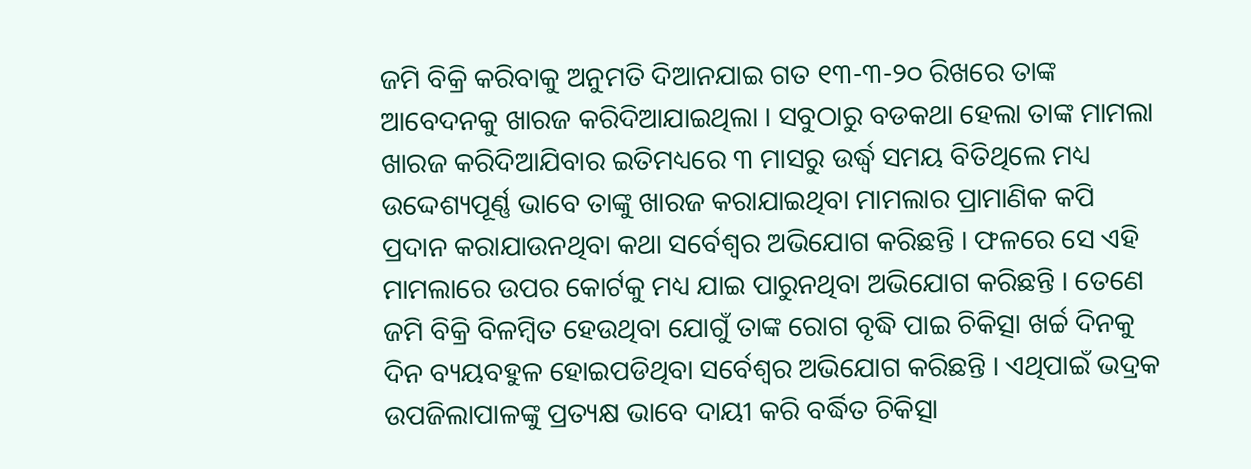ଜମି ବିକ୍ରି କରିବାକୁ ଅନୁମତି ଦିଆନଯାଇ ଗତ ୧୩-୩-୨୦ ରିଖରେ ତାଙ୍କ ଆବେଦନକୁ ଖାରଜ କରିଦିଆଯାଇଥିଲା । ସବୁଠାରୁ ବଡକଥା ହେଲା ତାଙ୍କ ମାମଲା ଖାରଜ କରିଦିଆଯିବାର ଇତିମଧ୍ୟରେ ୩ ମାସରୁ ଉର୍ଦ୍ଧ୍ୱ ସମୟ ବିତିଥିଲେ ମଧ୍ୟ ଉଦ୍ଦେଶ୍ୟପୂର୍ଣ୍ଣ ଭାବେ ତାଙ୍କୁ ଖାରଜ କରାଯାଇଥିବା ମାମଲାର ପ୍ରାମାଣିକ କପି ପ୍ରଦାନ କରାଯାଉନଥିବା କଥା ସର୍ବେଶ୍ୱର ଅଭିଯୋଗ କରିଛନ୍ତି । ଫଳରେ ସେ ଏହି ମାମଲାରେ ଉପର କୋର୍ଟକୁ ମଧ୍ୟ ଯାଇ ପାରୁନଥିବା ଅଭିଯୋଗ କରିଛନ୍ତି । ତେଣେ ଜମି ବିକ୍ରି ବିଳମ୍ବିତ ହେଉଥିବା ଯୋଗୁଁ ତାଙ୍କ ରୋଗ ବୃଦ୍ଧି ପାଇ ଚିକିତ୍ସା ଖର୍ଚ୍ଚ ଦିନକୁ ଦିନ ବ୍ୟୟବହୁଳ ହୋଇପଡିଥିବା ସର୍ବେଶ୍ୱର ଅଭିଯୋଗ କରିଛନ୍ତି । ଏଥିପାଇଁ ଭଦ୍ରକ ଉପଜିଲାପାଳଙ୍କୁ ପ୍ରତ୍ୟକ୍ଷ ଭାବେ ଦାୟୀ କରି ବର୍ଦ୍ଧିତ ଚିକିତ୍ସା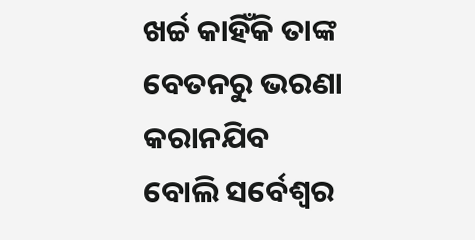ଖର୍ଚ୍ଚ କାହିଁକି ତାଙ୍କ ବେତନରୁ ଭରଣା କରାନଯିବ ବୋଲି ସର୍ବେଶ୍ୱର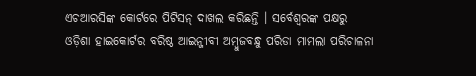ଏଚଆରସିଙ୍କ କୋର୍ଟରେ ପିଟିସନ୍ ଦାଖଲ କରିଛନ୍ତି । ସର୍ବେଶ୍ୱରଙ୍କ ପକ୍ଷରୁ ଓଡ଼ିଶା ହାଇକୋର୍ଟର ବରିଷ୍ଠ ଆଇନ୍ଜୀବୀ ଅମ୍ବୁଜବନ୍ଧୁ ପରିଡା ମାମଲା ପରିଚାଳନା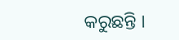କରୁଛନ୍ତି ।